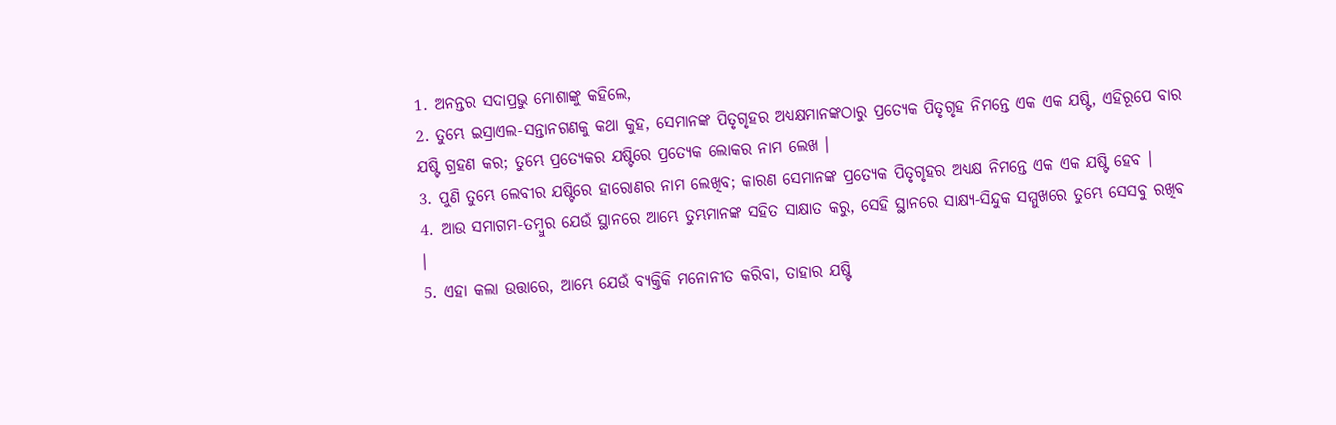1. ଅନନ୍ତର ସଦାପ୍ରଭୁ ମୋଶାଙ୍କୁ କହିଲେ,
2. ତୁମ୍ଭେ ଇସ୍ରାଏଲ-ସନ୍ତାନଗଣକୁ କଥା କୁହ, ସେମାନଙ୍କ ପିତୃଗୃହର ଅଧ୍ୟକ୍ଷମାନଙ୍କଠାରୁ ପ୍ରତ୍ୟେକ ପିତୃଗୃହ ନିମନ୍ତେ ଏକ ଏକ ଯଷ୍ଟି, ଏହିରୂପେ ବାର ଯଷ୍ଟି ଗ୍ରହଣ କର; ତୁମ୍ଭେ ପ୍ରତ୍ୟେକର ଯଷ୍ଟିରେ ପ୍ରତ୍ୟେକ ଲୋକର ନାମ ଲେଖ ।
3. ପୁଣି ତୁମ୍ଭେ ଲେବୀର ଯଷ୍ଟିରେ ହାରୋଣର ନାମ ଲେଖିବ; କାରଣ ସେମାନଙ୍କ ପ୍ରତ୍ୟେକ ପିତୃଗୃହର ଅଧ୍ୟକ୍ଷ ନିମନ୍ତେ ଏକ ଏକ ଯଷ୍ଟି ହେବ ।
4. ଆଉ ସମାଗମ-ତମ୍ଵୁର ଯେଉଁ ସ୍ଥାନରେ ଆମ୍ଭେ ତୁମ୍ଭମାନଙ୍କ ସହିତ ସାକ୍ଷାତ କରୁ, ସେହି ସ୍ଥାନରେ ସାକ୍ଷ୍ୟ-ସିନ୍ଦୁକ ସମ୍ମୁଖରେ ତୁମ୍ଭେ ସେସବୁ ରଖିବ ।
5. ଏହା କଲା ଉତ୍ତାରେ, ଆମ୍ଭେ ଯେଉଁ ବ୍ୟକ୍ତିକି ମନୋନୀତ କରିବା, ତାହାର ଯଷ୍ଟି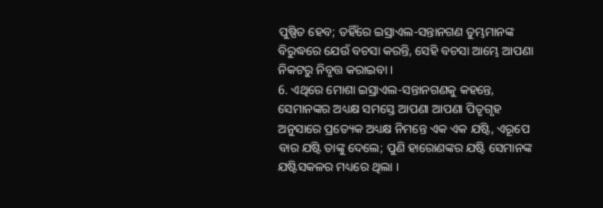ପୁଷ୍ପିତ ହେବ; ତହିଁରେ ଇସ୍ରାଏଲ-ସନ୍ତାନଗଣ ତୁମ୍ଭମାନଙ୍କ ବିରୁଦ୍ଧରେ ଯେଉଁ ବଚସା କରନ୍ତି, ସେହି ବଚସା ଆମ୍ଭେ ଆପଣା ନିକଟରୁ ନିବୃତ୍ତ କରାଇବା ।
6. ଏଥିରେ ମୋଶା ଇସ୍ରାଏଲ-ସନ୍ତାନଗଣକୁ କହନ୍ତେ, ସେମାନଙ୍କର ଅଧ୍ୟକ୍ଷ ସମସ୍ତେ ଆପଣା ଆପଣା ପିତୃଗୃହ ଅନୁସାରେ ପ୍ରତ୍ୟେକ ଅଧ୍ୟକ୍ଷ ନିମନ୍ତେ ଏକ ଏକ ଯଷ୍ଟି, ଏରୂପେ ବାର ଯଷ୍ଟି ତାଙ୍କୁ ଦେଲେ; ପୁଣି ହାରୋଣଙ୍କର ଯଷ୍ଟି ସେମାନଙ୍କ ଯଷ୍ଟିସକଳର ମଧ୍ୟରେ ଥିଲା ।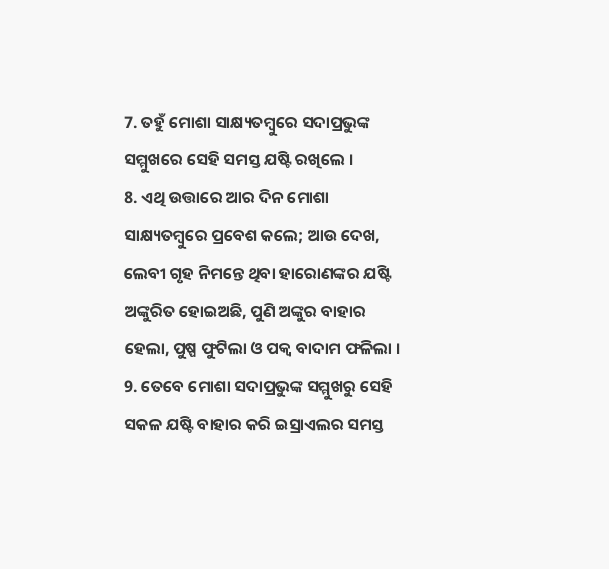7. ତହୁଁ ମୋଶା ସାକ୍ଷ୍ୟତମ୍ଵୁରେ ସଦାପ୍ରଭୁଙ୍କ ସମ୍ମୁଖରେ ସେହି ସମସ୍ତ ଯଷ୍ଟି ରଖିଲେ ।
8. ଏଥି ଉତ୍ତାରେ ଆର ଦିନ ମୋଶା ସାକ୍ଷ୍ୟତମ୍ଵୁରେ ପ୍ରବେଶ କଲେ; ଆଉ ଦେଖ, ଲେବୀ ଗୃହ ନିମନ୍ତେ ଥିବା ହାରୋଣଙ୍କର ଯଷ୍ଟି ଅଙ୍କୁରିତ ହୋଇଅଛି, ପୁଣି ଅଙ୍କୁର ବାହାର ହେଲା, ପୁଷ୍ପ ଫୁଟିଲା ଓ ପକ୍ଵ ବାଦାମ ଫଳିଲା ।
9. ତେବେ ମୋଶା ସଦାପ୍ରଭୁଙ୍କ ସମ୍ମୁଖରୁ ସେହି ସକଳ ଯଷ୍ଟି ବାହାର କରି ଇସ୍ରାଏଲର ସମସ୍ତ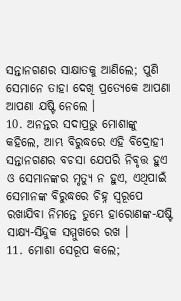ସନ୍ତାନଗଣର ସାକ୍ଷାତକୁ ଆଣିଲେ; ପୁଣି ସେମାନେ ତାହା ଦେଖି ପ୍ରତ୍ୟେକେ ଆପଣା ଆପଣା ଯଷ୍ଟି ନେଲେ ।
10. ଅନନ୍ତର ସଦାପ୍ରଭୁ ମୋଶାଙ୍କୁ କହିଲେ, ଆମ୍ଭ ବିରୁଦ୍ଧରେ ଏହି ବିଦ୍ରୋହୀ ସନ୍ତାନଗଣର ବଚସା ଯେପରି ନିବୃତ୍ତ ହୁଏ ଓ ସେମାନଙ୍କର ମୃତ୍ୟୁ ନ ହୁଏ, ଏଥିପାଇଁ ସେମାନଙ୍କ ବିରୁଦ୍ଧରେ ଚିହ୍ନ ସ୍ଵରୂପେ ରଖାଯିବା ନିମନ୍ତେ ତୁମ୍ଭେ ହାରୋଣଙ୍କ-ଯଷ୍ଟି ସାକ୍ଷ୍ୟ-ସିନ୍ଦୁକ ସମ୍ମୁଖରେ ରଖ ।
11. ମୋଶା ସେରୂପ କଲେ;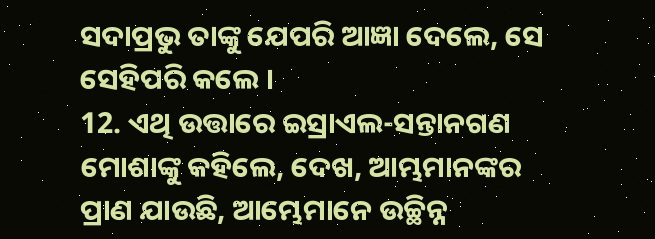ସଦାପ୍ରଭୁ ତାଙ୍କୁ ଯେପରି ଆଜ୍ଞା ଦେଲେ, ସେ ସେହିପରି କଲେ ।
12. ଏଥି ଉତ୍ତାରେ ଇସ୍ରାଏଲ-ସନ୍ତାନଗଣ ମୋଶାଙ୍କୁ କହିଲେ, ଦେଖ, ଆମ୍ଭମାନଙ୍କର ପ୍ରାଣ ଯାଉଛି, ଆମ୍ଭେମାନେ ଉଚ୍ଛିନ୍ନ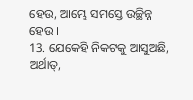ହେଉ, ଆମ୍ଭେ ସମସ୍ତେ ଉଚ୍ଛିନ୍ନ ହେଉ ।
13. ଯେକେହି ନିକଟକୁ ଆସୁଅଛି, ଅର୍ଥାତ୍,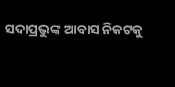ସଦାପ୍ରଭୁଙ୍କ ଆବାସ ନିକଟକୁ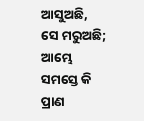ଆସୁଅଛି, ସେ ମରୁଅଛି; ଆମ୍ଭେ ସମସ୍ତେ କି ପ୍ରାଣ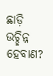ଛାଡ଼ି ଉଚ୍ଛିନ୍ନ ହେବାଣ?